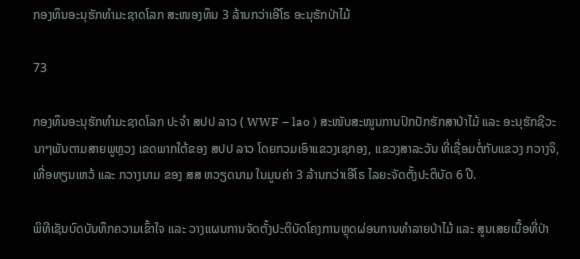ກອງທຶນອະນຸຮັກທຳມະຊາດໂລກ ສະໜອງທຶນ 3 ລ້ານກວ່າເອີໂຣ ອະນຸຮັກປ່າໄມ້

73

ກອງທຶນອະນຸຮັກທຳມະຊາດໂລກ ປະຈຳ ສປປ ລາວ ( WWF – lao ) ສະໜັບສະໜູນການປົກປັກຮັກສາປ່າໄມ້ ແລະ ອະນຸຮັກຊີວະນາໆພັນຕາມສາຍພູຫຼວງ ເຂດພາກໃຕ້ຂອງ ສປປ ລາວ ໂດຍກວມເອົາແຂວງເຊກອງ, ແຂວງສາລະວັນ ທີ່ເຊື່ອມຕໍ່ກັບແຂວງ ກວາງຈິ, ເທື່ອທຽນເຫວ້ ແລະ ກວາງນາມ ຂອງ ສສ ຫວຽດນາມ ໃນມູນຄ່າ 3 ລ້ານກວ່າເອີໂຣ ໄລຍະຈັດຕັ້ງປະຕິບັດ 6 ປີ.

ພິທີເຊັນບົດບັນທຶກຄວາມເຂົ້າໃຈ ແລະ ວາງແຜນການຈັດຕັ້ງປະຕິບັດໂຄງການຫຼຸດຜ່ອນການທໍາລາຍປ່າໄມ້ ແລະ ສູນເສຍເນື້ອທີ່ປ່າ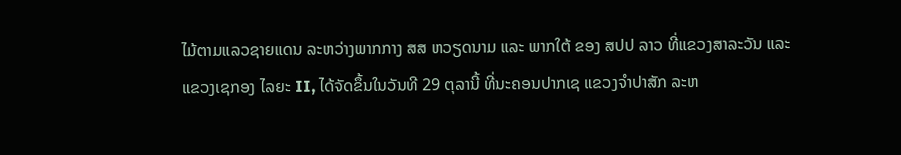ໄມ້ຕາມແລວຊາຍແດນ ລະຫວ່າງພາກກາງ ສສ ຫວຽດນາມ ແລະ ພາກໃຕ້ ຂອງ ສປປ ລາວ ທີ່ແຂວງສາລະວັນ ແລະ ແຂວງເຊກອງ ໄລຍະ II, ໄດ້ຈັດຂຶ້ນໃນວັນທີ 29 ຕຸລານີ້ ທີ່ນະຄອນປາກເຊ ແຂວງຈໍາປາສັກ ລະຫ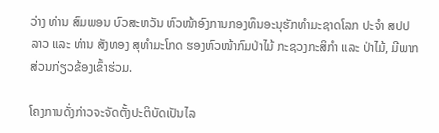ວ່າງ ທ່ານ ສົມພອນ ບົວສະຫວັນ ຫົວໜ້າອົງການກອງທຶນອະນຸຮັກທໍາມະຊາດໂລກ ປະຈໍາ ສປປ ລາວ ແລະ ທ່ານ ສັງທອງ ສຸທໍາມະໂກດ ຮອງຫົວໜ້າກົມປ່າໄມ້ ກະຊວງກະສິກໍາ ແລະ ປ່າໄມ້, ມີພາກສ່ວນກ່ຽວຂ້ອງເຂົ້າຮ່ວມ.

ໂຄງການດັ່ງກ່າວຈະຈັດຕັ້ງປະຕິບັດເປັນໄລ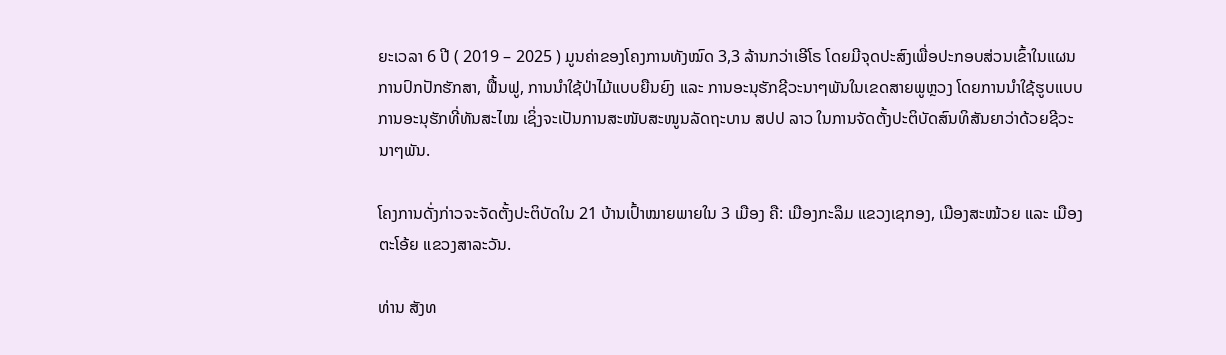ຍະເວລາ 6 ປີ ( 2019 – 2025 ) ມູນຄ່າຂອງໂຄງການທັງໝົດ 3,3 ລ້ານກວ່າເອີໂຣ ໂດຍມີຈຸດປະສົງເພື່ອປະກອບສ່ວນເຂົ້າໃນແຜນການປົກປັກຮັກສາ, ຟື້ນຟູ, ການນໍາໃຊ້ປ່າໄມ້ແບບຍືນຍົງ ແລະ ການອະນຸຮັກຊີວະນາໆພັນໃນເຂດສາຍພູຫຼວງ ໂດຍການນໍາໃຊ້ຮູບແບບການອະນຸຮັກທີ່ທັນສະໄໝ ເຊິ່ງຈະເປັນການສະໜັບສະໜູນລັດຖະບານ ສປປ ລາວ ໃນການຈັດຕັ້ງປະຕິບັດສົນທິສັນຍາວ່າດ້ວຍຊີວະນາໆພັນ.

ໂຄງການດັ່ງກ່າວຈະຈັດຕັ້ງປະຕິບັດໃນ 21 ບ້ານເປົ້າໝາຍພາຍໃນ 3 ເມືອງ ຄື: ເມືອງກະລຶມ ແຂວງເຊກອງ, ເມືອງສະໝ້ວຍ ແລະ ເມືອງຕະໂອ້ຍ ແຂວງສາລະວັນ.

ທ່ານ ສັງທ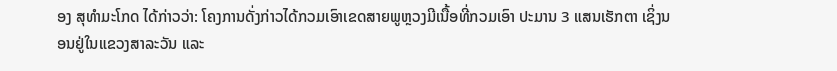ອງ ສຸທໍາມະໂກດ ໄດ້ກ່າວວ່າ: ໂຄງການດັ່ງກ່າວໄດ້ກວມເອົາເຂດສາຍພູຫຼວງມີເນື້ອທີ່ກວມເອົາ ປະມານ 3 ແສນເຮັກຕາ ເຊິ່ງນອນຢູ່ໃນແຂວງສາລະວັນ ແລະ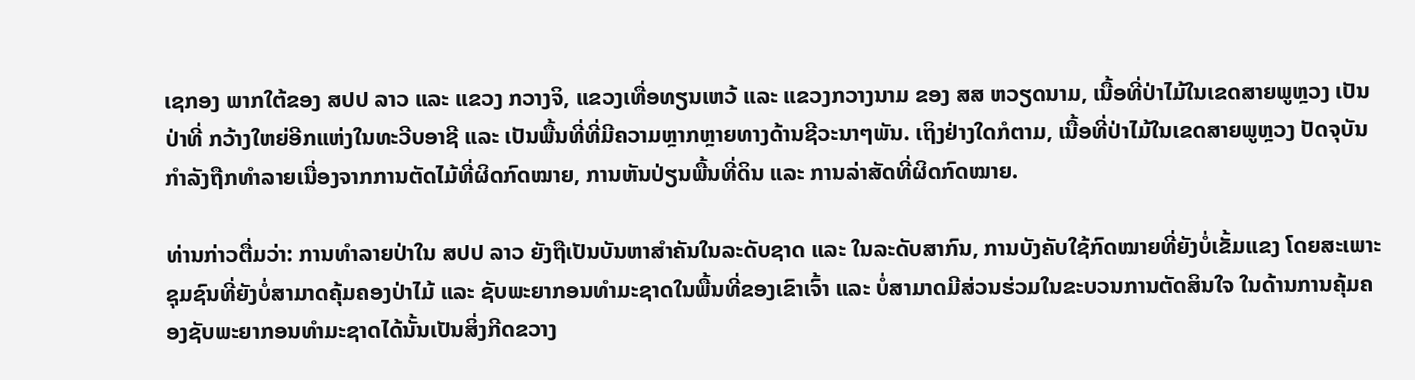ເຊກອງ ພາກໃຕ້ຂອງ ສປປ ລາວ ແລະ ແຂວງ ກວາງຈິ, ແຂວງເທື່ອທຽນເຫວ້ ແລະ ແຂວງກວາງນາມ ຂອງ ສສ ຫວຽດນາມ, ເນື້ອທີ່ປ່າໄມ້ໃນເຂດສາຍພູຫຼວງ ເປັນປ່າທີ່ ກວ້າງໃຫຍ່ອີກແຫ່ງໃນທະວີບອາຊີ ແລະ ເປັນພື້ນທີ່ທີ່ມີຄວາມຫຼາກຫຼາຍທາງດ້ານຊີວະນາໆພັນ. ເຖິງຢ່າງໃດກໍຕາມ, ເນື້ອທີ່ປ່າໄມ້ໃນເຂດສາຍພູຫຼວງ ປັດຈຸບັນກໍາລັງຖືກທໍາລາຍເນື່ອງຈາກການຕັດໄມ້ທີ່ຜິດກົດໝາຍ, ການຫັນປ່ຽນພື້ນທີ່ດິນ ແລະ ການລ່າສັດທີ່ຜິດກົດໝາຍ.

ທ່ານກ່າວຕື່ມວ່າ: ການທໍາລາຍປ່າໃນ ສປປ ລາວ ຍັງຖືເປັນບັນຫາສໍາຄັນໃນລະດັບຊາດ ແລະ ໃນລະດັບສາກົນ, ການບັງຄັບໃຊ້ກົດໝາຍທີ່ຍັງບໍ່ເຂັ້ມແຂງ ໂດຍສະເພາະຊຸມຊົນທີ່ຍັງບໍ່ສາມາດຄຸ້ມຄອງປ່າໄມ້ ແລະ ຊັບພະຍາກອນທໍາມະຊາດໃນພື້ນທີ່ຂອງເຂົາເຈົ້າ ແລະ ບໍ່ສາມາດມີສ່ວນຮ່ວມໃນຂະບວນການຕັດສິນໃຈ ໃນດ້ານການຄຸ້ມຄອງຊັບພະຍາກອນທໍາມະຊາດໄດ້ນັ້ນເປັນສິ່ງກີດຂວາງ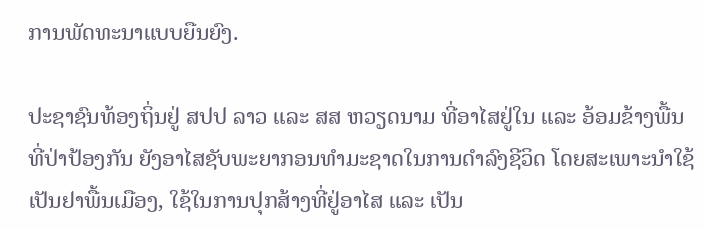ການພັດທະນາແບບຍືນຍົງ.

ປະຊາຊົນທ້ອງຖິ່ນຢູ່ ສປປ ລາວ ແລະ ສສ ຫວຽດນາມ ທີ່ອາໄສຢູ່ໃນ ແລະ ອ້ອມຂ້າງພື້ນທີ່ປ່າປ້ອງກັນ ຍັງອາໄສຊັບພະຍາກອນທໍາມະຊາດໃນການດໍາລົງຊີວິດ ໂດຍສະເພາະນໍາໃຊ້ເປັນຢາພື້ນເມືອງ, ໃຊ້ໃນການປຸກສ້າງທີ່ຢູ່ອາໄສ ແລະ ເປັນ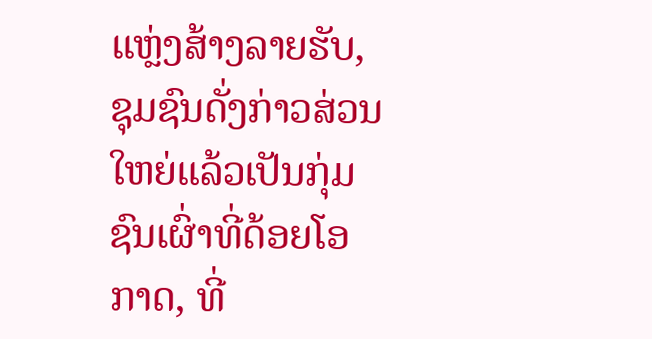ແຫຼ່ງສ້າງລາຍຮັບ, ຊຸມຊົນດັ່ງກ່າວສ່ວນໃຫຍ່ແລ້ວເປັນກຸ່ມຊົນເຜົ່າທີ່ດ້ອຍໂອກາດ, ທີ່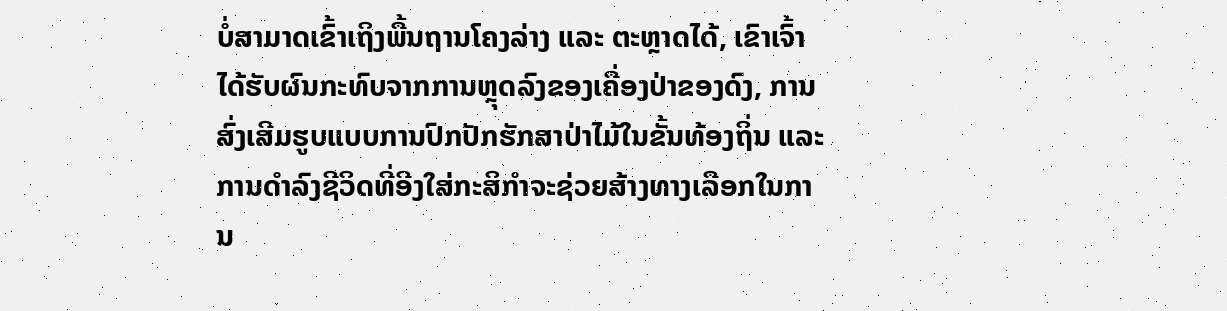ບໍ່ສາມາດເຂົ້າເຖິງພື້ນຖານໂຄງລ່າງ ແລະ ຕະຫຼາດໄດ້, ເຂົາເຈົ້າໄດ້ຮັບຜົນກະທົບຈາກການຫຼຸດລົງຂອງເຄື່ອງປ່າຂອງດົງ, ການສົ່ງເສີມຮູບແບບການປົກປັກຮັກສາປ່າໄມ້ໃນຂັ້ນທ້ອງຖິ່ນ ແລະ ການດໍາລົງຊີວິດທີ່ອີງໃສ່ກະສິກໍາຈະຊ່ວຍສ້າງທາງເລືອກໃນການ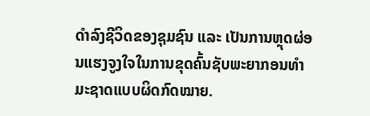ດໍາລົງຊີວິດຂອງຊຸມຊົນ ແລະ ເປັນການຫຼຸດຜ່ອນແຮງຈູງໃຈໃນການຂຸດຄົ້ນຊັບພະຍາກອນທໍາມະຊາດແບບຜິດກົດໝາຍ.